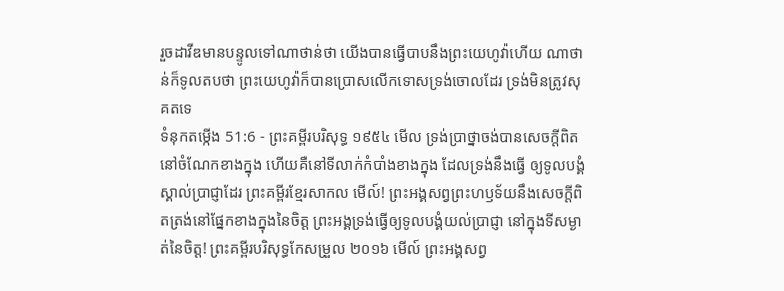រួចដាវីឌមានបន្ទូលទៅណាថាន់ថា យើងបានធ្វើបាបនឹងព្រះយេហូវ៉ាហើយ ណាថាន់ក៏ទូលតបថា ព្រះយេហូវ៉ាក៏បានប្រោសលើកទោសទ្រង់ចោលដែរ ទ្រង់មិនត្រូវសុគតទេ
ទំនុកតម្កើង 51:6 - ព្រះគម្ពីរបរិសុទ្ធ ១៩៥៤ មើល ទ្រង់ប្រាថ្នាចង់បានសេចក្ដីពិតនៅចំណែកខាងក្នុង ហើយគឺនៅទីលាក់កំបាំងខាងក្នុង ដែលទ្រង់នឹងធ្វើ ឲ្យទូលបង្គំស្គាល់ប្រាជ្ញាដែរ ព្រះគម្ពីរខ្មែរសាកល មើល៍! ព្រះអង្គសព្វព្រះហឫទ័យនឹងសេចក្ដីពិតត្រង់នៅផ្នែកខាងក្នុងនៃចិត្ត ព្រះអង្គទ្រង់ធ្វើឲ្យទូលបង្គំយល់ប្រាជ្ញា នៅក្នុងទីសម្ងាត់នៃចិត្ត! ព្រះគម្ពីរបរិសុទ្ធកែសម្រួល ២០១៦ មើល៍ ព្រះអង្គសព្វ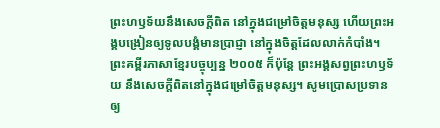ព្រះហឫទ័យនឹងសេចក្ដីពិត នៅក្នុងជម្រៅចិត្តមនុស្ស ហើយព្រះអង្គបង្រៀនឲ្យទូលបង្គំមានប្រាជ្ញា នៅក្នុងចិត្តដែលលាក់កំបាំង។ ព្រះគម្ពីរភាសាខ្មែរបច្ចុប្បន្ន ២០០៥ ក៏ប៉ុន្តែ ព្រះអង្គសព្វព្រះហឫទ័យ នឹងសេចក្ដីពិតនៅក្នុងជម្រៅចិត្តមនុស្ស។ សូមប្រោសប្រទានឲ្យ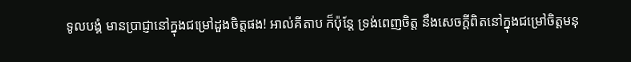ទូលបង្គំ មានប្រាជ្ញានៅក្នុងជម្រៅដួងចិត្តផង! អាល់គីតាប ក៏ប៉ុន្តែ ទ្រង់ពេញចិត្ត នឹងសេចក្ដីពិតនៅក្នុងជម្រៅចិត្តមនុ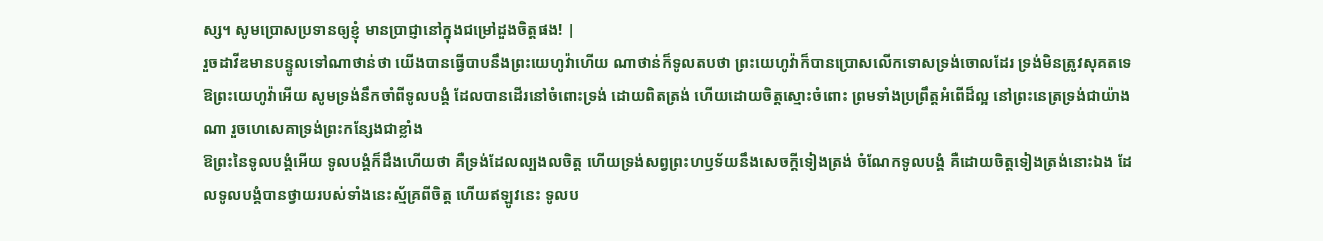ស្ស។ សូមប្រោសប្រទានឲ្យខ្ញុំ មានប្រាជ្ញានៅក្នុងជម្រៅដួងចិត្តផង! |
រួចដាវីឌមានបន្ទូលទៅណាថាន់ថា យើងបានធ្វើបាបនឹងព្រះយេហូវ៉ាហើយ ណាថាន់ក៏ទូលតបថា ព្រះយេហូវ៉ាក៏បានប្រោសលើកទោសទ្រង់ចោលដែរ ទ្រង់មិនត្រូវសុគតទេ
ឱព្រះយេហូវ៉ាអើយ សូមទ្រង់នឹកចាំពីទូលបង្គំ ដែលបានដើរនៅចំពោះទ្រង់ ដោយពិតត្រង់ ហើយដោយចិត្តស្មោះចំពោះ ព្រមទាំងប្រព្រឹត្តអំពើដ៏ល្អ នៅព្រះនេត្រទ្រង់ជាយ៉ាងណា រួចហេសេគាទ្រង់ព្រះកន្សែងជាខ្លាំង
ឱព្រះនៃទូលបង្គំអើយ ទូលបង្គំក៏ដឹងហើយថា គឺទ្រង់ដែលល្បងលចិត្ត ហើយទ្រង់សព្វព្រះហឫទ័យនឹងសេចក្ដីទៀងត្រង់ ចំណែកទូលបង្គំ គឺដោយចិត្តទៀងត្រង់នោះឯង ដែលទូលបង្គំបានថ្វាយរបស់ទាំងនេះស្ម័គ្រពីចិត្ត ហើយឥឡូវនេះ ទូលប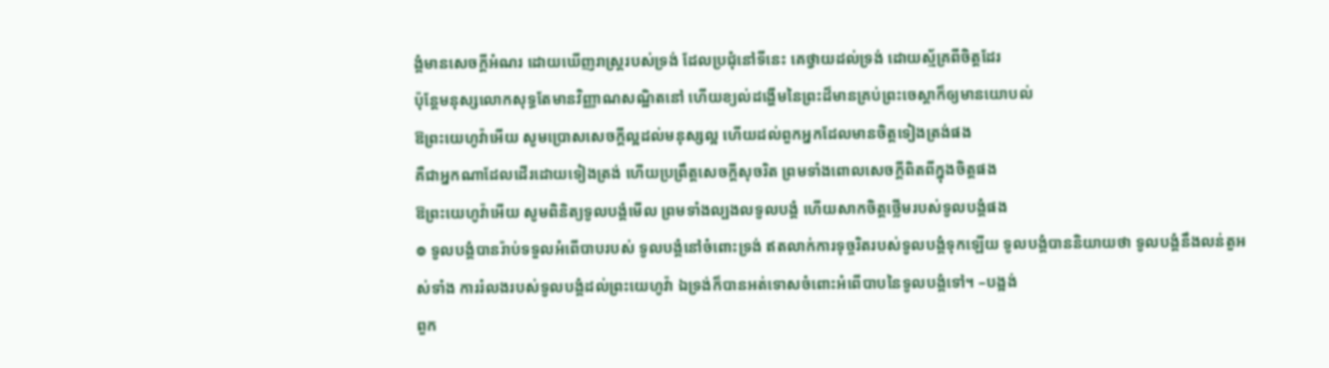ង្គំមានសេចក្ដីអំណរ ដោយឃើញរាស្ត្ររបស់ទ្រង់ ដែលប្រជុំនៅទីនេះ គេថ្វាយដល់ទ្រង់ ដោយស្ម័គ្រពីចិត្តដែរ
ប៉ុន្តែមនុស្សលោកសុទ្ធតែមានវិញ្ញាណសណ្ឋិតនៅ ហើយខ្យល់ដង្ហើមនៃព្រះដ៏មានគ្រប់ព្រះចេស្តាក៏ឲ្យមានយោបល់
ឱព្រះយេហូវ៉ាអើយ សូមប្រោសសេចក្ដីល្អដល់មនុស្សល្អ ហើយដល់ពួកអ្នកដែលមានចិត្តទៀងត្រង់ផង
គឺជាអ្នកណាដែលដើរដោយទៀងត្រង់ ហើយប្រព្រឹត្តសេចក្ដីសុចរិត ព្រមទាំងពោលសេចក្ដីពិតពីក្នុងចិត្តផង
ឱព្រះយេហូវ៉ាអើយ សូមពិនិត្យទូលបង្គំមើល ព្រមទាំងល្បងលទូលបង្គំ ហើយសាកចិត្តថ្លើមរបស់ទូលបង្គំផង
៙ ទូលបង្គំបានរ៉ាប់ទទួលអំពើបាបរបស់ ទូលបង្គំនៅចំពោះទ្រង់ ឥតលាក់ការទុច្ចរិតរបស់ទូលបង្គំទុកឡើយ ទូលបង្គំបាននិយាយថា ទូលបង្គំនឹងលន់តួអស់ទាំង ការរំលងរបស់ទូលបង្គំដល់ព្រះយេហូវ៉ា ឯទ្រង់ក៏បានអត់ទោសចំពោះអំពើបាបនៃទូលបង្គំទៅ។ –បង្អង់
ពួក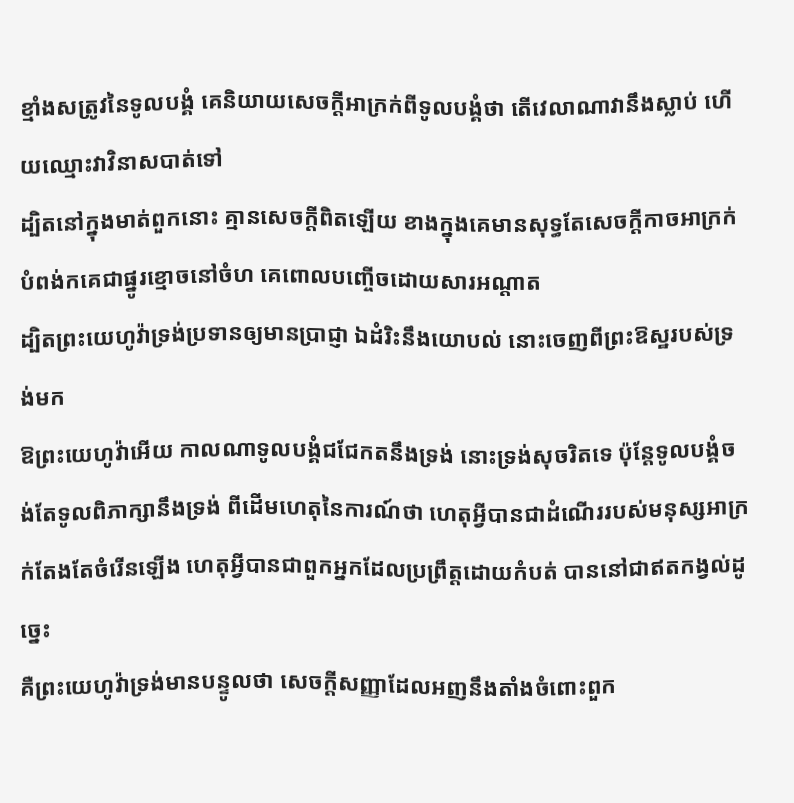ខ្មាំងសត្រូវនៃទូលបង្គំ គេនិយាយសេចក្ដីអាក្រក់ពីទូលបង្គំថា តើវេលាណាវានឹងស្លាប់ ហើយឈ្មោះវាវិនាសបាត់ទៅ
ដ្បិតនៅក្នុងមាត់ពួកនោះ គ្មានសេចក្ដីពិតឡើយ ខាងក្នុងគេមានសុទ្ធតែសេចក្ដីកាចអាក្រក់ បំពង់កគេជាផ្នូរខ្មោចនៅចំហ គេពោលបញ្ចើចដោយសារអណ្តាត
ដ្បិតព្រះយេហូវ៉ាទ្រង់ប្រទានឲ្យមានប្រាជ្ញា ឯដំរិះនឹងយោបល់ នោះចេញពីព្រះឱស្ឋរបស់ទ្រង់មក
ឱព្រះយេហូវ៉ាអើយ កាលណាទូលបង្គំជជែកតនឹងទ្រង់ នោះទ្រង់សុចរិតទេ ប៉ុន្តែទូលបង្គំចង់តែទូលពិភាក្សានឹងទ្រង់ ពីដើមហេតុនៃការណ៍ថា ហេតុអ្វីបានជាដំណើររបស់មនុស្សអាក្រក់តែងតែចំរើនឡើង ហេតុអ្វីបានជាពួកអ្នកដែលប្រព្រឹត្តដោយកំបត់ បាននៅជាឥតកង្វល់ដូច្នេះ
គឺព្រះយេហូវ៉ាទ្រង់មានបន្ទូលថា សេចក្ដីសញ្ញាដែលអញនឹងតាំងចំពោះពួក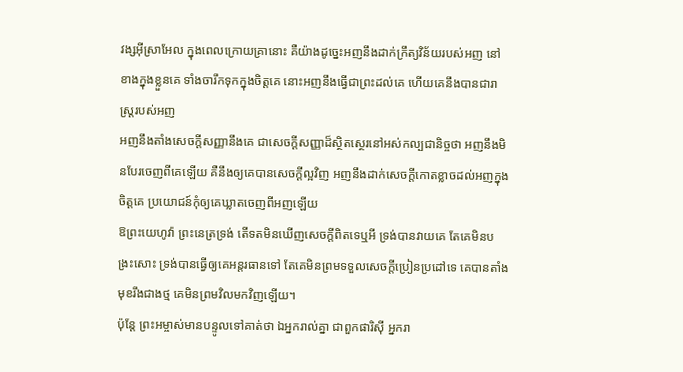វង្សអ៊ីស្រាអែល ក្នុងពេលក្រោយគ្រានោះ គឺយ៉ាងដូច្នេះអញនឹងដាក់ក្រឹត្យវិន័យរបស់អញ នៅខាងក្នុងខ្លួនគេ ទាំងចារឹកទុកក្នុងចិត្តគេ នោះអញនឹងធ្វើជាព្រះដល់គេ ហើយគេនឹងបានជារាស្ត្ររបស់អញ
អញនឹងតាំងសេចក្ដីសញ្ញានឹងគេ ជាសេចក្ដីសញ្ញាដ៏ស្ថិតស្ថេរនៅអស់កល្បជានិច្ចថា អញនឹងមិនបែរចេញពីគេឡើយ គឺនឹងឲ្យគេបានសេចក្ដីល្អវិញ អញនឹងដាក់សេចក្ដីកោតខ្លាចដល់អញក្នុងចិត្តគេ ប្រយោជន៍កុំឲ្យគេឃ្លាតចេញពីអញឡើយ
ឱព្រះយេហូវ៉ា ព្រះនេត្រទ្រង់ តើទតមិនឃើញសេចក្ដីពិតទេឬអី ទ្រង់បានវាយគេ តែគេមិនបង្រះសោះ ទ្រង់បានធ្វើឲ្យគេអន្តរធានទៅ តែគេមិនព្រមទទួលសេចក្ដីប្រៀនប្រដៅទេ គេបានតាំងមុខរឹងជាងថ្ម គេមិនព្រមវិលមកវិញឡើយ។
ប៉ុន្តែ ព្រះអម្ចាស់មានបន្ទូលទៅគាត់ថា ឯអ្នករាល់គ្នា ជាពួកផារិស៊ី អ្នករា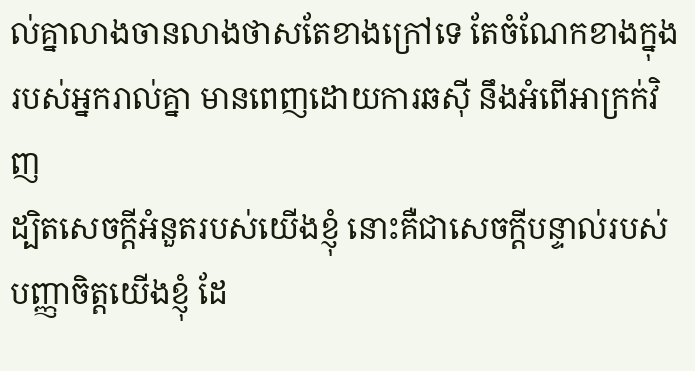ល់គ្នាលាងចានលាងថាសតែខាងក្រៅទេ តែចំណែកខាងក្នុងរបស់អ្នករាល់គ្នា មានពេញដោយការឆស៊ី នឹងអំពើអាក្រក់វិញ
ដ្បិតសេចក្ដីអំនួតរបស់យើងខ្ញុំ នោះគឺជាសេចក្ដីបន្ទាល់របស់បញ្ញាចិត្តយើងខ្ញុំ ដែ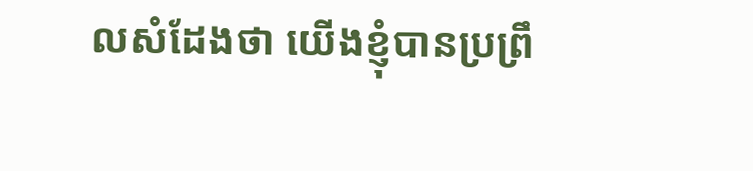លសំដែងថា យើងខ្ញុំបានប្រព្រឹ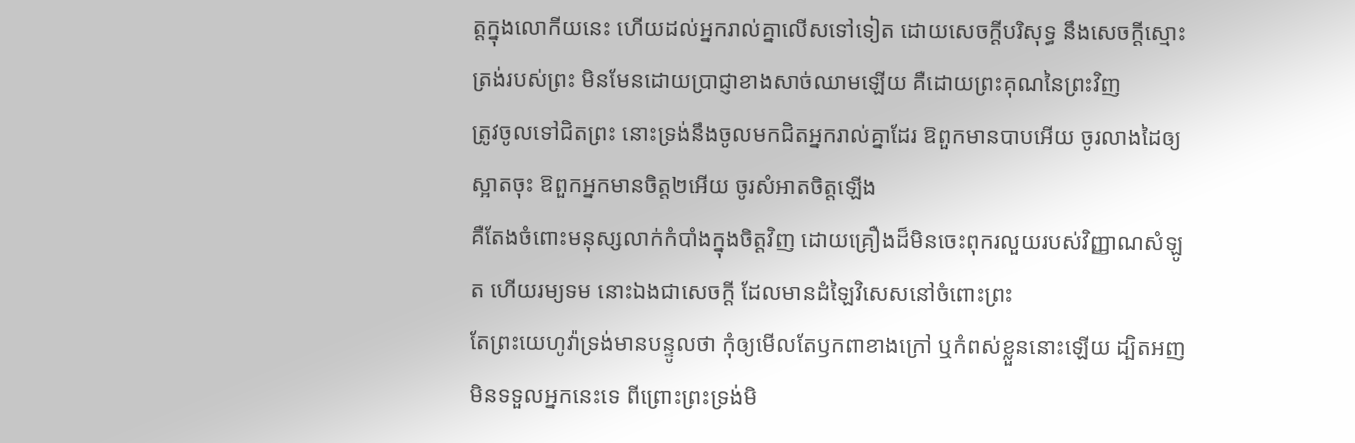ត្តក្នុងលោកីយនេះ ហើយដល់អ្នករាល់គ្នាលើសទៅទៀត ដោយសេចក្ដីបរិសុទ្ធ នឹងសេចក្ដីស្មោះត្រង់របស់ព្រះ មិនមែនដោយប្រាជ្ញាខាងសាច់ឈាមឡើយ គឺដោយព្រះគុណនៃព្រះវិញ
ត្រូវចូលទៅជិតព្រះ នោះទ្រង់នឹងចូលមកជិតអ្នករាល់គ្នាដែរ ឱពួកមានបាបអើយ ចូរលាងដៃឲ្យស្អាតចុះ ឱពួកអ្នកមានចិត្ត២អើយ ចូរសំអាតចិត្តឡើង
គឺតែងចំពោះមនុស្សលាក់កំបាំងក្នុងចិត្តវិញ ដោយគ្រឿងដ៏មិនចេះពុករលួយរបស់វិញ្ញាណសំឡូត ហើយរម្យទម នោះឯងជាសេចក្ដី ដែលមានដំឡៃវិសេសនៅចំពោះព្រះ
តែព្រះយេហូវ៉ាទ្រង់មានបន្ទូលថា កុំឲ្យមើលតែឫកពាខាងក្រៅ ឬកំពស់ខ្លួននោះឡើយ ដ្បិតអញមិនទទួលអ្នកនេះទេ ពីព្រោះព្រះទ្រង់មិ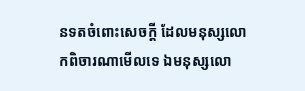នទតចំពោះសេចក្ដី ដែលមនុស្សលោកពិចារណាមើលទេ ឯមនុស្សលោ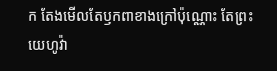ក តែងមើលតែឫកពាខាងក្រៅប៉ុណ្ណោះ តែព្រះយេហូវ៉ា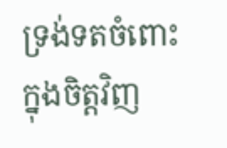ទ្រង់ទតចំពោះក្នុងចិត្តវិញ